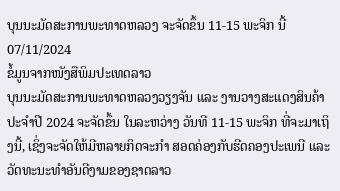ບຸນນະມັດສະການພະທາດຫລວງ ຈະຈັດຂຶ້ນ 11-15 ພະຈິກ ນີ້
07/11/2024
ຂໍ້ມູນຈາກໜັງສືພິມປະເທດລາວ
ບຸນນະມັດສະການພະທາດຫລວງວຽງຈັນ ແລະ ງານວາງສະແດງສິນຄ້າ ປະຈຳປີ 2024 ຈະຈັດຂຶ້ນ ໃນລະຫວ່າງ ວັນທີ 11-15 ພະຈິກ ທີ່ຈະມາເຖິງນີ້, ເຊິ່ງຈະຈັດໃຫ້ມີຫລາຍກິດຈະກໍາ ສອດຄ່ອງກັບຮີດຄອງປະເພນີ ແລະ ວັດທະນະທຳອັນດີງາມຂອງຊາດລາວ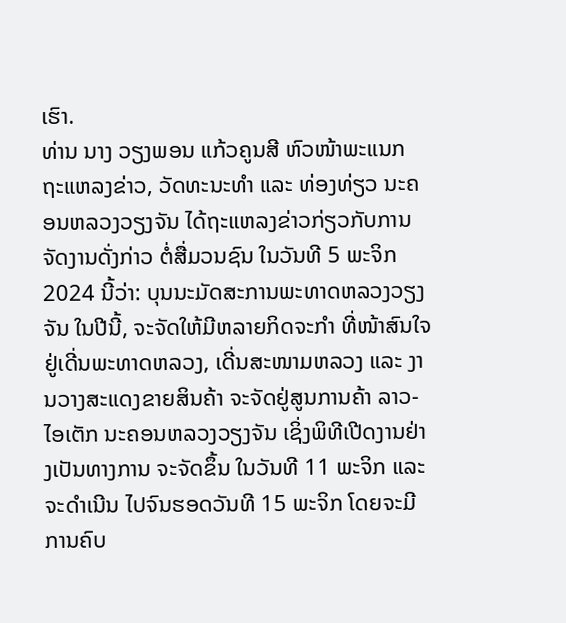ເຮົາ.
ທ່ານ ນາງ ວຽງພອນ ແກ້ວຄູນສີ ຫົວໜ້າພະແນກ ຖະແຫລງຂ່າວ, ວັດທະນະທຳ ແລະ ທ່ອງທ່ຽວ ນະຄອນຫລວງວຽງຈັນ ໄດ້ຖະແຫລງຂ່າວກ່ຽວກັບການຈັດງານດັ່ງກ່າວ ຕໍ່ສື່ມວນຊົນ ໃນວັນທີ 5 ພະຈິກ 2024 ນີ້ວ່າ: ບຸນນະມັດສະການພະທາດຫລວງວຽງຈັນ ໃນປີນີ້, ຈະຈັດໃຫ້ມີຫລາຍກິດຈະກຳ ທີ່ໜ້າສົນໃຈ ຢູ່ເດີ່ນພະທາດຫລວງ, ເດີ່ນສະໜາມຫລວງ ແລະ ງານວາງສະແດງຂາຍສິນຄ້າ ຈະຈັດຢູ່ສູນການຄ້າ ລາວ-ໄອເຕັກ ນະຄອນຫລວງວຽງຈັນ ເຊິ່ງພິທີເປີດງານຢ່າງເປັນທາງການ ຈະຈັດຂຶ້ນ ໃນວັນທີ 11 ພະຈິກ ແລະ ຈະດຳເນີນ ໄປຈົນຮອດວັນທີ 15 ພະຈິກ ໂດຍຈະມີການຄົບ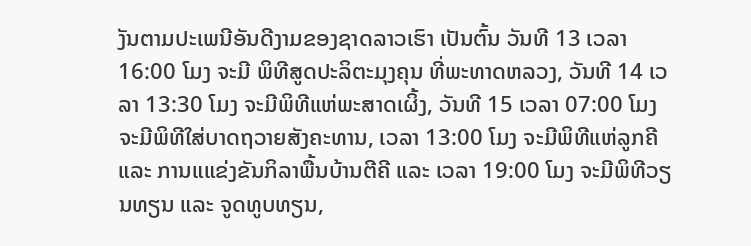ງັນຕາມປະເພນີອັນດີງາມຂອງຊາດລາວເຮົາ ເປັນຕົ້ນ ວັນທີ 13 ເວລາ 16:00 ໂມງ ຈະມີ ພິທີສູດປະລິຕະມຸງຄຸນ ທີ່ພະທາດຫລວງ, ວັນທີ 14 ເວລາ 13:30 ໂມງ ຈະມີພິທີແຫ່ພະສາດເຜິ້ງ, ວັນທີ 15 ເວລາ 07:00 ໂມງ ຈະມີພິທີໃສ່ບາດຖວາຍສັງຄະທານ, ເວລາ 13:00 ໂມງ ຈະມີພິທີແຫ່ລູກຄີ ແລະ ການແແຂ່ງຂັນກິລາພື້ນບ້ານຕີຄີ ແລະ ເວລາ 19:00 ໂມງ ຈະມີພິທີວຽນທຽນ ແລະ ຈູດທູບທຽນ,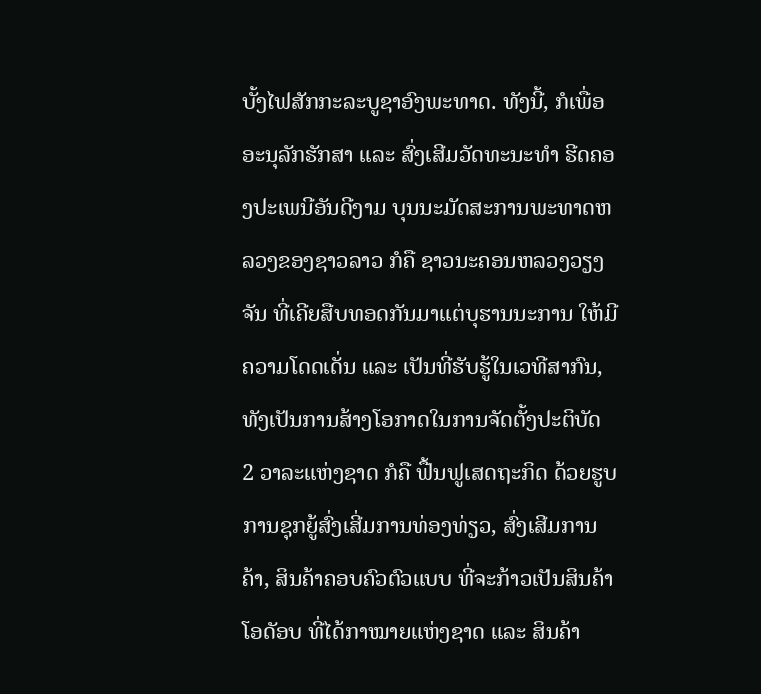ບັ້ງໄຟສັກກະລະບູຊາອົງພະທາດ. ທັງນີ້, ກໍເພື່ອອະນຸລັກຮັກສາ ແລະ ສົ່ງເສີມວັດທະນະທຳ ຮີດຄອງປະເພນີອັນດີງາມ ບຸນນະມັດສະການພະທາດຫລວງຂອງຊາວລາວ ກໍຄື ຊາວນະຄອນຫລວງວຽງຈັນ ທີ່ເຄີຍສືບທອດກັນມາແຕ່ບຸຮານນະການ ໃຫ້ມີຄວາມໂດດເດັ່ນ ແລະ ເປັນທີ່ຮັບຮູ້ໃນເວທີສາກົນ, ທັງເປັນການສ້າງໂອກາດໃນການຈັດຕັ້ງປະຕິບັດ 2 ວາລະແຫ່ງຊາດ ກໍຄື ຟື້ນຟູເສດຖະກິດ ດ້ວຍຮູບການຊຸກຍູ້ສົ່ງເສີ່ມການທ່ອງທ່ຽວ, ສົ່ງເສີມການຄ້າ, ສິນຄ້າຄອບຄົວຕົວແບບ ທີ່ຈະກ້າວເປັນສິນຄ້າໂອດັອບ ທີ່ໄດ້ກາໝາຍແຫ່ງຊາດ ແລະ ສິນຄ້າ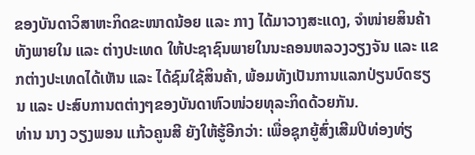ຂອງບັນດາວິສາຫະກິດຂະໜາດນ້ອຍ ແລະ ກາງ ໄດ້ມາວາງສະແດງ, ຈຳໜ່າຍສິນຄ້າ ທັງພາຍໃນ ແລະ ຕ່າງປະເທດ ໃຫ້ປະຊາຊົນພາຍໃນນະຄອນຫລວງວຽງຈັນ ແລະ ແຂກຕ່າງປະເທດໄດ້ເຫັນ ແລະ ໄດ້ຊົມໃຊ້ສິນຄ້າ, ພ້ອມທັງເປັນການແລກປ່ຽນບົດຮຽນ ແລະ ປະສົບການຕຕ່າງໆຂອງບັນດາຫົວໜ່ວຍທຸລະກິດດ້ວຍກັນ.
ທ່ານ ນາງ ວຽງພອນ ແກ້ວຄູນສີ ຍັງໃຫ້ຮູ້ອີກວ່າ: ເພື່ອຊຸກຍູ້ສົ່ງເສີມປີທ່ອງທ່ຽ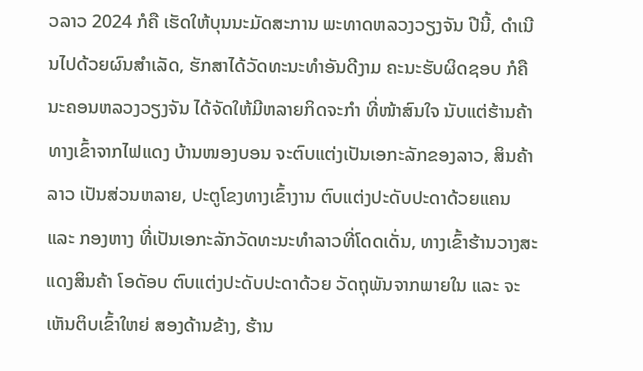ວລາວ 2024 ກໍຄື ເຮັດໃຫ້ບຸນນະມັດສະການ ພະທາດຫລວງວຽງຈັນ ປີນີ້, ດຳເນີນໄປດ້ວຍຜົນສຳເລັດ, ຮັກສາໄດ້ວັດທະນະທຳອັນດີງາມ ຄະນະຮັບຜິດຊອບ ກໍຄື ນະຄອນຫລວງວຽງຈັນ ໄດ້ຈັດໃຫ້ມີຫລາຍກິດຈະກຳ ທີ່ໜ້າສົນໃຈ ນັບແຕ່ຮ້ານຄ້າທາງເຂົ້າຈາກໄຟແດງ ບ້ານໜອງບອນ ຈະຕົບແຕ່ງເປັນເອກະລັກຂອງລາວ, ສິນຄ້າລາວ ເປັນສ່ວນຫລາຍ, ປະຕູໂຂງທາງເຂົ້າງານ ຕົບແຕ່ງປະດັບປະດາດ້ວຍແຄນ ແລະ ກອງຫາງ ທີ່ເປັນເອກະລັກວັດທະນະທຳລາວທີ່ໂດດເດັ່ນ, ທາງເຂົ້າຮ້ານວາງສະແດງສິນຄ້າ ໂອດັອບ ຕົບແຕ່ງປະດັບປະດາດ້ວຍ ວັດຖຸພັນຈາກພາຍໃນ ແລະ ຈະເຫັນຕິບເຂົ້າໃຫຍ່ ສອງດ້ານຂ້າງ, ຮ້ານ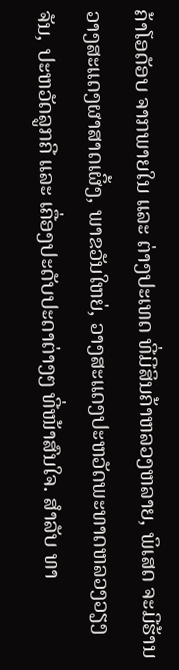ຄ້າໂອດັອບ ຈາກພາຍໃນ ແລະ ຕ່າງປະເທດ ທີ່ມີສິນຄ້າຫລວງຫລາຍ, ພິເສດ ຈະມີຮ້ານວາງສະແດງຜາສາດເຜິ້ງ, ພາຂວັນໃຫຍ່, ວາງສະແດງປະຫວັດພະທາດຫລວງວຽງຈັນ, ປະຫວັດລູກຄີ ແລະ ເຄື່ອງປະດັບປະດາຕ່າງໆ ທີ່ໜ້າສົນໃຈ. ສຳລັບ ທາ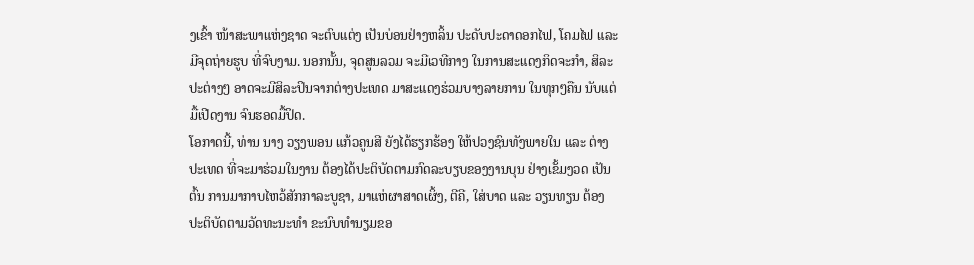ງເຂົ້າ ໜ້າສະພາແຫ່ງຊາດ ຈະຕົບແຕ່ງ ເປັນບ່ອນຢ່າງຫລິ້ນ ປະດັບປະດາດອກໄຟ, ໂຄມໄຟ ແລະ ມີຈຸດຖ່າຍຮູບ ທີ່ຈົບງາມ. ນອກນັ້ນ, ຈຸດສູນລວມ ຈະມີເວທີກາງ ໃນການສະແດງກິດຈະກຳ, ສິລະປະຕ່າງໆ ອາດຈະມີສິລະປິນຈາກຕ່າງປະເທດ ມາສະແດງຮ່ວມບາງລາຍການ ໃນທຸກໆຄືນ ນັບແຕ່ມື້ເປີດງານ ຈົນຮອດມື້ປິດ.
ໂອກາດນີ້, ທ່ານ ນາງ ວຽງພອນ ແກ້ວຄູນສີ ຍັງໄດ້ຮຽກຮ້ອງ ໃຫ້ປວງຊົນທັງພາຍໃນ ແລະ ຕ່າງປະເທດ ທີ່ຈະມາຮ່ວມໃນງານ ຕ້ອງໄດ້ປະຕິບັດຕາມກົດລະບຽບຂອງງານບຸນ ຢ່າງເຂັ້ມງວດ ເປັນຕົ້ນ ການມາກາບໄຫວ້ສັກກາລະບູຊາ, ມາແຫ່ຜາສາດເຜິ້ງ, ຕີຄີ, ໃສ່ບາດ ແລະ ວຽນທຽນ ຕ້ອງປະຕິບັດຕາມວັດທະນະທຳ ຂະນົບທຳນຽມຂອ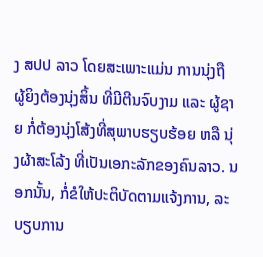ງ ສປປ ລາວ ໂດຍສະເພາະແມ່ນ ການນຸ່ງຖື ຜູ້ຍິງຕ້ອງນຸ່ງສິ້ນ ທີ່ມີຕີນຈົບງາມ ແລະ ຜູ້ຊາຍ ກໍ່ຕ້ອງນຸ່ງໂສ້ງທີ່ສຸພາບຮຽບຮ້ອຍ ຫລື ນຸ່ງຜ້າສະໂລ້ງ ທີ່ເປັນເອກະລັກຂອງຄົນລາວ. ນອກນັ້ນ, ກໍ່ຂໍໃຫ້ປະຕິບັດຕາມແຈ້ງການ, ລະບຽບການ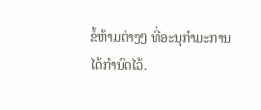ຂໍ້ຫ້າມຕ່າງໆ ທີ່ອະນຸກຳມະການ ໄດ້ກຳນົດໄວ້.